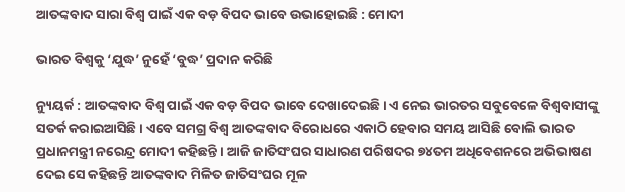ଆତଙ୍କବାଦ ସାରା ବିଶ୍ୱ ପାଇଁ ଏକ ବଡ଼ ବିପଦ ଭାବେ ଉଭାହୋଇଛି : ମୋଦୀ

ଭାରତ ବିଶ୍ୱକୁ ‘ଯୁଦ୍ଧ’ ନୁହେଁ ‘ବୁଦ୍ଧ’ ପ୍ରଦାନ କରିଛି

ନ୍ୟୁୟର୍କ : ଆତଙ୍କବାଦ ବିଶ୍ୱ ପାଇଁ ଏକ ବଡ଼ ବିପଦ ଭାବେ ଦେଖାଦେଇଛି । ଏ ନେଇ ଭାରତର ସବୁବେଳେ ବିଶ୍ୱବାସୀଙ୍କୁ ସତର୍କ କରାଇଆସିଛି । ଏବେ ସମଗ୍ର ବିଶ୍ୱ ଆତଙ୍କବାଦ ବିରୋଧରେ ଏକାଠି ହେବାର ସମୟ ଆସିଛି ବୋଲି ଭାରତ ପ୍ରଧାନମନ୍ତ୍ରୀ ନରେନ୍ଦ୍ର ମୋଦୀ କହିଛନ୍ତି । ଆଜି ଜାତିସଂଘର ସାଧାରଣ ପରିଷଦର ୭୪ତମ ଅଧିବେଶନରେ ଅଭିଭାଷଣ ଦେଇ ସେ କହିଛନ୍ତି ଆତଙ୍କବାଦ ମିଳିତ ଜାତିସଂଘର ମୂଳ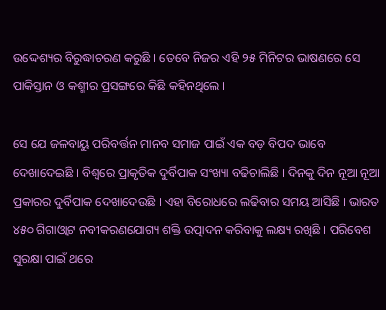ଉଦ୍ଦେଶ୍ୟର ବିରୁଦ୍ଧାଚରଣ କରୁଛି । ତେବେ ନିଜର ଏହି ୨୫ ମିନିଟର ଭାଷଣରେ ସେ ପାକିସ୍ତାନ ଓ କଶ୍ମୀର ପ୍ରସଙ୍ଗରେ କିଛି କହିନଥିଲେ ।

ସେ ଯେ ଜଳବାୟୁ ପରିବର୍ତ୍ତନ ମାନବ ସମାଜ ପାଇଁ ଏକ ବଡ଼ ବିପଦ ଭାବେ ଦେଖାଦେଇଛି । ବିଶ୍ୱରେ ପ୍ରାକୃତିକ ଦୁର୍ବିପାକ ସଂଖ୍ୟା ବଢିଚାଲିଛି । ଦିନକୁ ଦିନ ନୂଆ ନୂଆ ପ୍ରକାରର ଦୁର୍ବିପାକ ଦେଖାଦେଉଛି । ଏହା ବିରୋଧରେ ଲଢିବାର ସମୟ ଆସିଛି । ଭାରତ ୪୫୦ ଗିଗାଓ୍ଵାଟ ନବୀକରଣଯୋଗ୍ୟ ଶକ୍ତି ଉତ୍ପାଦନ କରିବାକୁ ଲକ୍ଷ୍ୟ ରଖିଛି । ପରିବେଶ ସୁରକ୍ଷା ପାଇଁ ଥରେ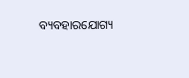ବ୍ୟବହାରଯୋଗ୍ୟ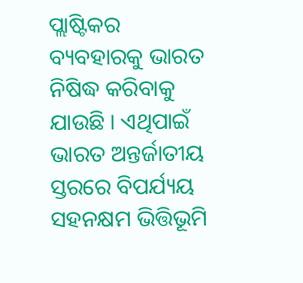ପ୍ଲାଷ୍ଟିକର ବ୍ୟବହାରକୁ ଭାରତ ନିଷିଦ୍ଧ କରିବାକୁ ଯାଉଛି । ଏଥିପାଇଁ ଭାରତ ଅନ୍ତର୍ଜାତୀୟ ସ୍ତରରେ ବିପର୍ଯ୍ୟୟ ସହନକ୍ଷମ ଭିତ୍ତିଭୂମି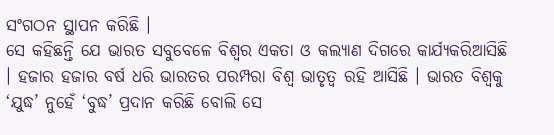ସଂଗଠନ ସ୍ଥାପନ କରିଛି ।
ସେ କହିଛନ୍ତି ଯେ ଭାରତ ସବୁବେଳେ ବିଶ୍ୱର ଏକତା ଓ କଲ୍ୟାଣ ଦିଗରେ କାର୍ଯ୍ୟକରିଆସିଛି । ହଜାର ହଜାର ବର୍ଷ ଧରି ଭାରତର ପରମ୍ପରା ବିଶ୍ୱ ଭାତୃତ୍ୱ ରହି ଆସିଛି । ଭାରତ ବିଶ୍ୱକୁ ‘ଯୁଦ୍ଧ’ ନୁହେଁ ‘ବୁଦ୍ଧ’ ପ୍ରଦାନ କରିଛି ବୋଲି ସେ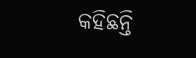କହିଛନ୍ତି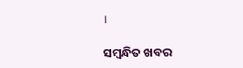।

ସମ୍ବନ୍ଧିତ ଖବର